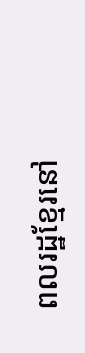ពលរដ្ឋខ្មែរនៅ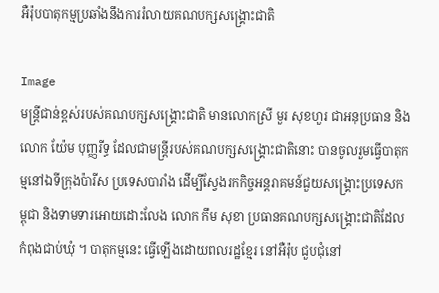អឺរ៉ុបបាតុកម្មប្រឆាំងនឹងការរំលាយគណបក្សសង្រ្គោះជាតិ

Image
មន្រ្តីជាន់ខ្ពស់របស់គណបក្សសង្រ្គោះជាតិ មានលោកស្រី មួរ សុខហួរ ជាអនុប្រធាន និងលោក យ៉ែម បុញ្ញរីទ្ធ ដែលជាមន្រ្តីរបស់គណបក្សសង្រ្គោះជាតិនោះ បានចូលរួមធ្វើបាតុកម្មនៅឯទីក្រុងប៉ារីស ប្រទេសបារាំង ដើម្បីស្វែងរកកិច្ចអន្តរាគមន៍ជួយសង្រ្គោះប្រទេសកម្ពុជា និងទាមទារអោយដោះលែង លោក កឹម សុខា ប្រធានគណបក្សសង្រ្គោះជាតិដែលកំពុងជាប់ឃុំ ។ បាតុកម្មនេះ ធ្វើឡើងដោយពលរដ្ឋខ្មែរ នៅអឺរ៉ុប ជួបជុំនៅ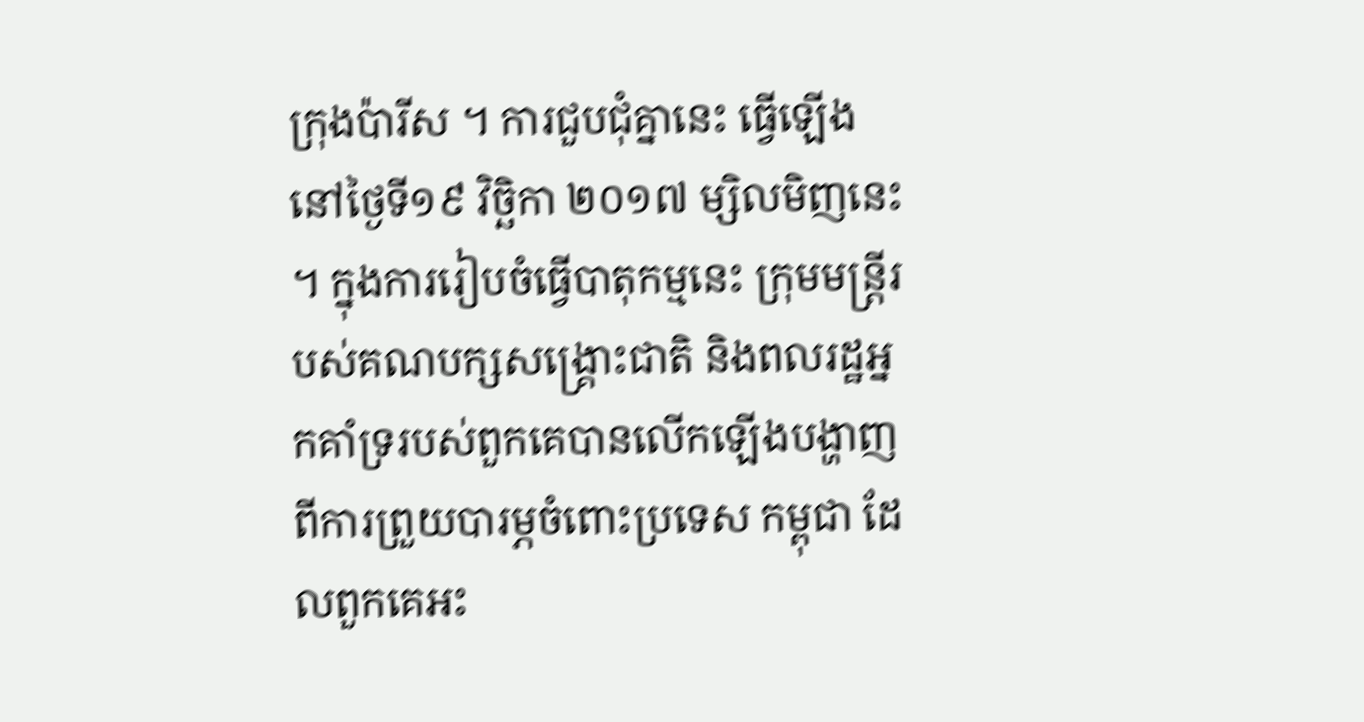ក្រុងប៉ារីស ។ ការជួបជុំគ្នានេះ ធ្វើឡើងនៅថ្ងៃទី១៩ វិច្ឆិកា ២០១៧ ម្សិលមិញនេះ ។ ក្នុងការរៀបចំធ្វើបាតុកម្មនេះ ក្រុមមន្រ្តីរបស់គណបក្សសង្រ្គោះជាតិ និងពលរដ្ឋអ្នកគាំទ្ររបស់ពួកគេបានលើកឡើងបង្ហាញពីការព្រួយបារម្ភចំពោះប្រទេស កម្ពុជា ដែលពួកគេអះ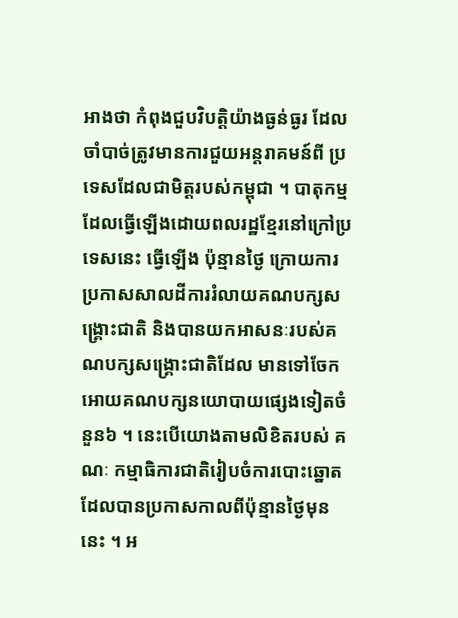អាងថា កំពុងជួបវិបត្តិយ៉ាងធ្ងន់ធ្ងរ ដែលចាំបាច់ត្រូវមានការជួយអន្តរាគមន៍ពី ប្រទេសដែលជាមិត្តរបស់កម្ពុជា ។ បាតុកម្មដែលធ្វើឡើងដោយពលរដ្ឋខ្មែរនៅក្រៅប្រទេសនេះ ធ្វើឡើង ប៉ុន្មានថ្ងៃ ក្រោយការប្រកាសសាលដីការរំលាយគណបក្សសង្រ្គោះជាតិ និងបានយកអាសនៈរបស់គណបក្សសង្រ្គោះជាតិដែល មានទៅចែកអោយគណបក្សនយោបាយផ្សេងទៀតចំនួន៦ ។ នេះបើយោងតាមលិខិតរបស់ គណៈ កម្មាធិការជាតិរៀបចំការបោះឆ្នោតដែលបានប្រកាសកាលពីប៉ុន្មានថ្ងៃមុននេះ ។ អ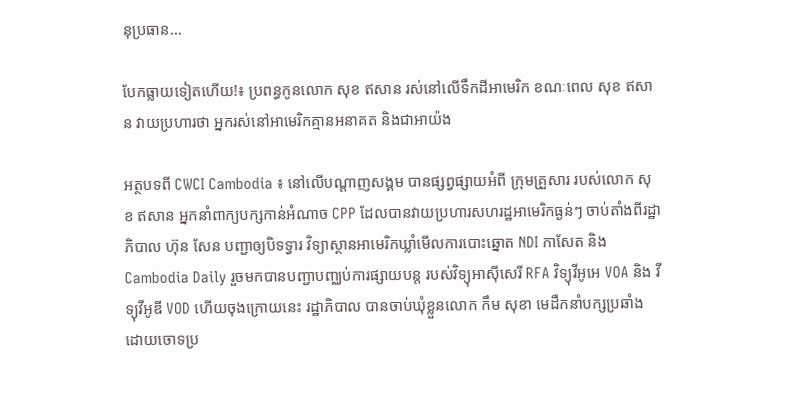នុប្រធាន...

បែកធ្លាយទៀតហើយ!៖ ប្រពន្ធកូនលោក សុខ ឥសាន រស់នៅលើទឹកដីអាមេរិក ខណៈពេល សុខ ឥសាន វាយប្រហារថា អ្នករស់នៅអាមេរិកគ្មានអនាគត និងជាអាយ៉ង

អត្ថបទពី CWCI Cambodia ៖ នៅលើបណ្តាញសង្គម បានផ្សព្វផ្សាយអំពី ក្រុមគ្រួសារ របស់លោក សុខ ឥសាន អ្នកនាំពាក្យបក្សកាន់អំណាច CPP ដែលបានវាយប្រហារសហរដ្ឋអាមេរិកធ្ងន់ៗ ចាប់តាំងពីរដ្ឋាភិបាល ហ៊ុន សែន បញ្ជាឲ្យបិទទ្វារ វិទ្យាស្ថានអាមេរិកឃ្លាំមើលការបោះឆ្នោត NDI កាសែត និង Cambodia Daily រួចមកបានបញ្ជាបញ្ឈប់ការផ្សាយបន្ត របស់វិទ្យុអាស៊ីសេរី RFA វិទ្យុវីអូអេ VOA និង វីទ្យុវីអូឌី VOD ហើយចុងក្រោយនេះ រដ្ឋាភិបាល បានចាប់ឃុំខ្លួនលោក កឹម សុខា មេដឹកនាំបក្សប្រឆាំង ដោយចោទប្រ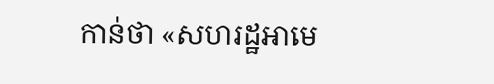កាន់ថា «សហរដ្ឋអាមេ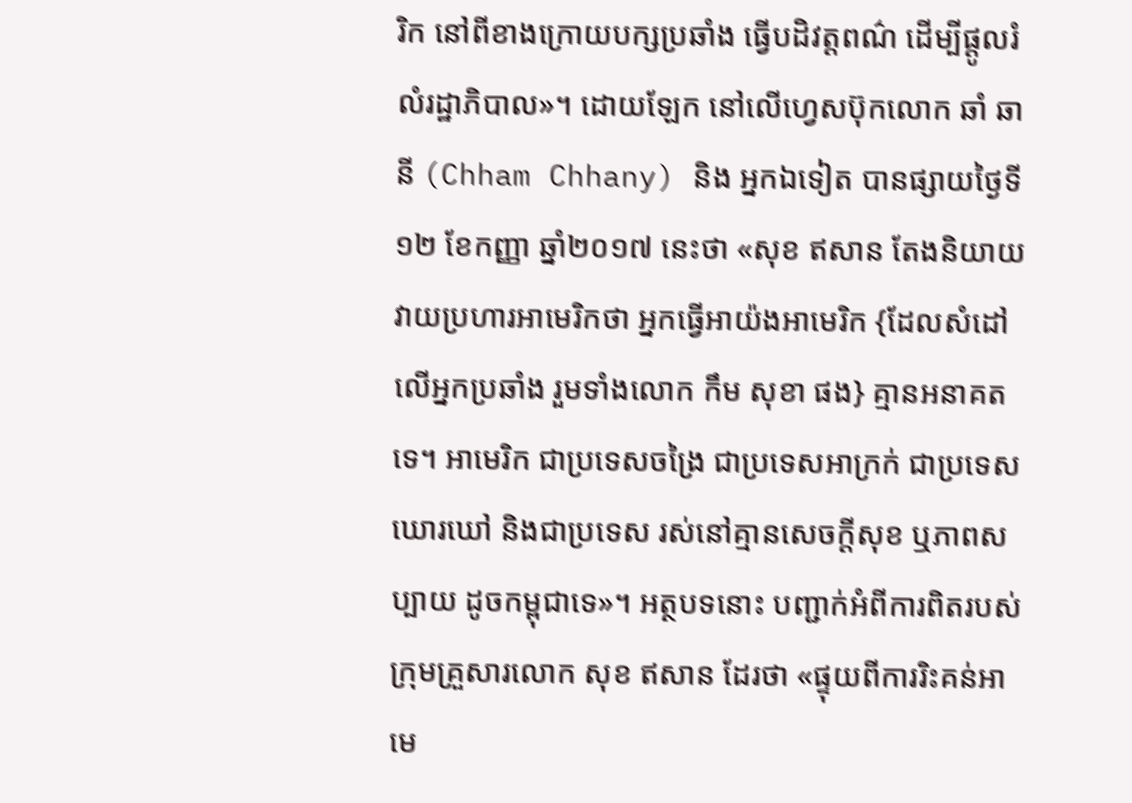រិក នៅពីខាងក្រោយបក្សប្រឆាំង ធ្វើបដិវត្តពណ៌ ដើម្បីផ្តូលរំលំរដ្ឋាភិបាល»។ ដោយឡែក នៅលើហ្វេសប៊ុកលោក ឆាំ ឆានី (Chham Chhany) និង អ្នកឯទៀត បានផ្សាយថ្ងៃទី១២ ខែកញ្ញា ឆ្នាំ២០១៧ នេះថា «សុខ ឥសាន តែងនិយាយវាយប្រហារអាមេរិកថា អ្នកធ្វើអាយ៉ងអាមេរិក {ដែលសំដៅលើអ្នកប្រឆាំង រួមទាំងលោក កឹម សុខា ផង} គ្មានអនាគតទេ។ អាមេរិក ជាប្រទេសចង្រៃ ជាប្រទេសអាក្រក់ ជាប្រទេសឃោរឃៅ និងជាប្រទេស រស់នៅគ្មានសេចក្តីសុខ ឬភាពសប្បាយ ដូចកម្ពុជាទេ»។ អត្ថបទនោះ បញ្ជាក់អំពីការពិតរបស់ក្រុមគ្រួសារលោក សុខ ឥសាន ដែរថា «ផ្ទុយពីការរិះគន់អាមេ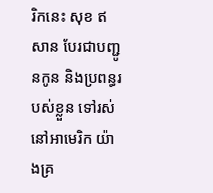រិកនេះ សុខ ឥសាន បែរជាបញ្ជូនកូន និងប្រពន្ធរបស់ខ្លួន ទៅរស់នៅអាមេរិក យ៉ាងគ្រ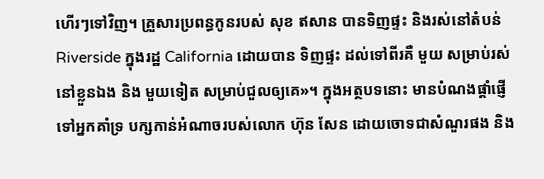ហើរៗទៅវិញ។ គ្រួសារប្រពន្ធកូនរបស់ សុខ ឥសាន បានទិញផ្ទះ និងរស់នៅតំបន់ Riverside ក្នុងរដ្ឋ California ដោយបាន ទិញផ្ទះ ដល់ទៅពីរគឺ មួយ សម្រាប់រស់នៅខ្លួនឯង និង មួយទៀត សម្រាប់ជួលឲ្យគេ»។ ក្នុងអត្ថបទនោះ មានបំណងផ្តាំផ្ញើទៅអ្នកគាំទ្រ បក្សកាន់អំណាចរបស់លោក ហ៊ុន សែន ដោយចោទជាសំណួរផង និង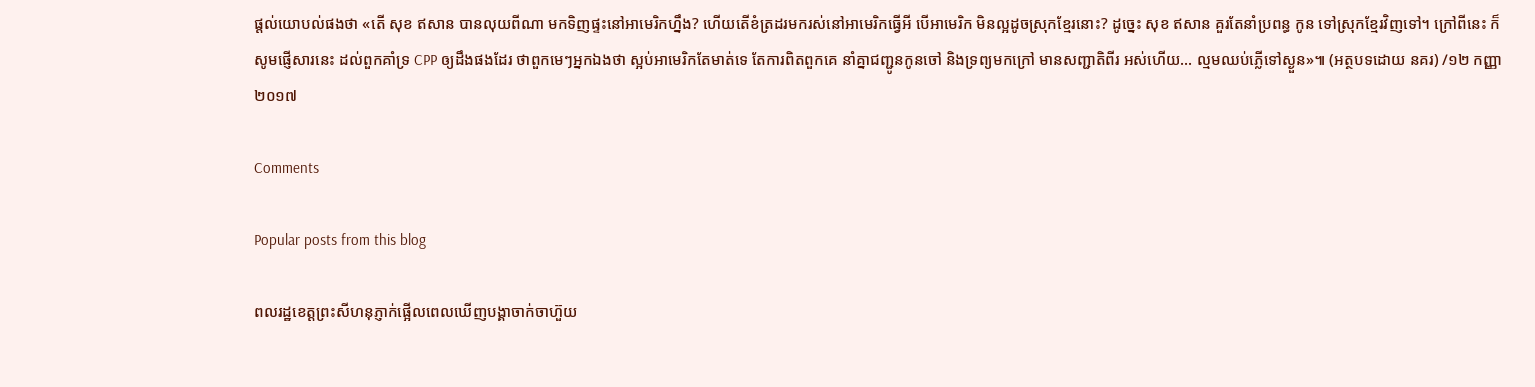ផ្តល់យោបល់ផងថា «តើ សុខ ឥសាន បានលុយពីណា មកទិញផ្ទះនៅអាមេរិកហ្នឹង? ហើយតើខំត្រដរមករស់នៅអាមេរិកធ្វើអី បើអាមេរិក មិនល្អដូចស្រុកខ្មែរនោះ? ដូច្នេះ សុខ ឥសាន គួរតែនាំប្រពន្ធ កូន ទៅស្រុកខ្មែរវិញទៅ។ ក្រៅពីនេះ ក៏សូមផ្ញើសារនេះ ដល់ពួកគាំទ្រ CPP ឲ្យដឹងផងដែរ ថាពួកមេៗអ្នកឯងថា ស្អប់អាមេរិកតែមាត់ទេ តែការពិតពួកគេ នាំគ្នាជញ្ជូនកូនចៅ និងទ្រព្យមកក្រៅ មានសញ្ជាតិពីរ អស់ហើយ… ល្មមឈប់ភ្លើទៅស្ងួន»៕ (អត្ថបទដោយ នគរ) /១២ កញ្ញា ២០១៧

Comments

Popular posts from this blog

ពលរដ្ឋខេត្តព្រះសីហនុភ្ញាក់ផ្អើលពេលឃើញបង្គាចាក់ចាហ៊ួយ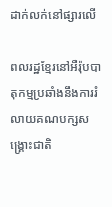ដាក់លក់នៅផ្សារលើ

ពលរដ្ឋខ្មែរនៅអឺរ៉ុបបាតុកម្មប្រឆាំងនឹងការរំលាយគណបក្សសង្រ្គោះជាតិ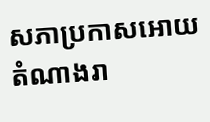សភាប្រកាសអោយតំណាងរា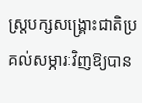ស្រ្តបក្សសង្រ្គោះជាតិប្រគល់សម្ភារៈវិញឱ្យបាន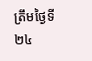ត្រឹមថ្ងៃទី២៤